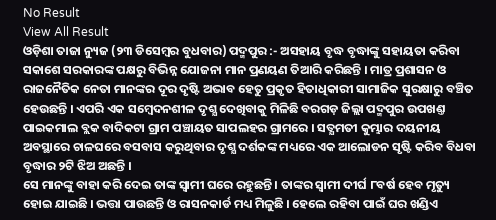No Result
View All Result
ଓଡ଼ିଶା ତାଜା ନ୍ୟୁଜ (୨୩ ଡିସେମ୍ବର ବୁଧବାର) ପଦ୍ମପୁର :- ଅସହାୟ ବୃଦ୍ଧ ବୃଦ୍ଧାଙ୍କୁ ସହାୟତା କରିବା ସକାଶେ ସରକାରଙ୍କ ପକ୍ଷରୁ ବିଭିନ୍ନ ଯୋଜନା ମାନ ପ୍ରଣୟଣ ତିଆରି କରିଛନ୍ତି । ମାତ୍ର ପ୍ରଶାସନ ଓ ରାଜନୈତିକ ନେତା ମାନଙ୍କର ଦୂର ଦୃଷ୍ଟି ଅଭାବ ହେତୁ ପ୍ରକୃତ ହିତାଧିକାରୀ ସାମାଜିକ ସୁରକ୍ଷାରୁ ବଞ୍ଚିତ ହେଉଛନ୍ତି । ଏପରି ଏକ ସମ୍ବେଦନଶୀଳ ଦୃଶ୍ଯ ଦେଖିବାକୁ ମିଳିଛି ବରଗଡ଼ ଜିଲ୍ଲା ପଦ୍ମପୁର ଉପଖଣ୍ତ ପାଇକମାଲ ବ୍ଲକ ବାଦିକଟା ଗ୍ରାମ ପଞ୍ଚାୟତ ସାପଲହର ଗ୍ରାମରେ । ସତ୍ଯମତୀ କୁମ୍ଭାର ଦୟନୀୟ ଅବସ୍ଥାରେ ଚାଳଘରେ ବସବାସ କରୁଥିବାର ଦୃଶ୍ଯ ଦର୍ଶକଙ୍କ ମଧ୍ୟରେ ଏକ ଆଲୋଡନ ସୃଷ୍ଟି କରିବ ବିଧବା ବୃଦ୍ଧାର ୨ଟି ଝିଅ ଅଛନ୍ତି ।
ସେ ମାନଙ୍କୁ ବାହା କରି ଦେଇ ତାଙ୍କ ସ୍ବାମୀ ଘରେ ରହୁଛନ୍ତି । ତାଙ୍କର ସ୍ବାମୀ ଦୀର୍ଘ ୮ବର୍ଷ ହେବ ମୃତ୍ୟୁ ହୋଇ ଯାଇଛି । ଭତ୍ତା ପାଉଛନ୍ତି ଓ ରାସନକାର୍ଡ ମଧ୍ୟ ମିଳୁଛି । ହେଲେ ରହିବା ପାଇଁ ଘର ଖଣ୍ଡିଏ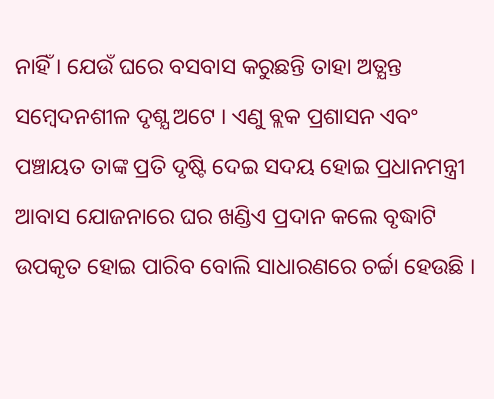ନାହିଁ । ଯେଉଁ ଘରେ ବସବାସ କରୁଛନ୍ତି ତାହା ଅତ୍ଯନ୍ତ ସମ୍ବେଦନଶୀଳ ଦୃଶ୍ଯ ଅଟେ । ଏଣୁ ବ୍ଲକ ପ୍ରଶାସନ ଏବଂ ପଞ୍ଚାୟତ ତାଙ୍କ ପ୍ରତି ଦୃଷ୍ଟି ଦେଇ ସଦୟ ହୋଇ ପ୍ରଧାନମନ୍ତ୍ରୀ ଆବାସ ଯୋଜନାରେ ଘର ଖଣ୍ଡିଏ ପ୍ରଦାନ କଲେ ବୃଦ୍ଧାଟି ଉପକୃତ ହୋଇ ପାରିବ ବୋଲି ସାଧାରଣରେ ଚର୍ଚ୍ଚା ହେଉଛି ।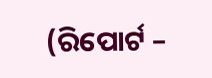(ରିପୋର୍ଟ –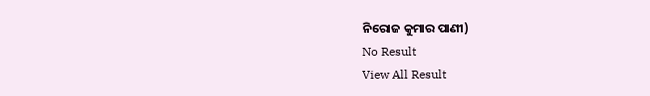ନିରୋଜ କୁମାର ପାଣୀ)
No Result
View All Result